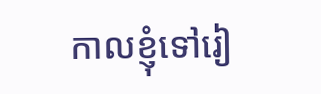កាលខ្ញុំទៅរៀ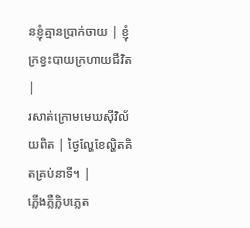នខ្ញុំគ្មានប្រាក់ចាយ | ខ្ញុំក្រខ្វះបាយក្រហាយជីវិត |
រសាត់ក្រោមមេឃស៊ីវិល័យពិត | ថ្ងៃល្ហែខែល្ហិតគិតគ្រប់នាទី។ |
ភ្លើងភ្លឺភ្លិបភ្លេត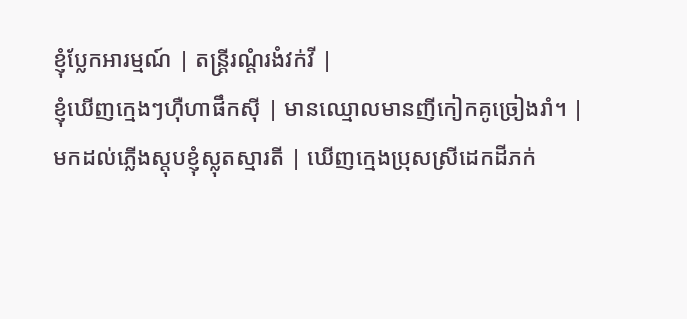ខ្ញុំប្លែកអារម្មណ៍ | តន្ត្រីរណ្ដំរងំវក់វី |
ខ្ញុំឃើញក្មេងៗហ៊ឺហាផឹកស៊ី | មានឈ្មោលមានញីកៀកគូច្រៀងរាំ។ |
មកដល់ភ្លើងស្តុបខ្ញុំស្លុតស្មារតី | ឃើញក្មេងប្រុសស្រីដេកដីភក់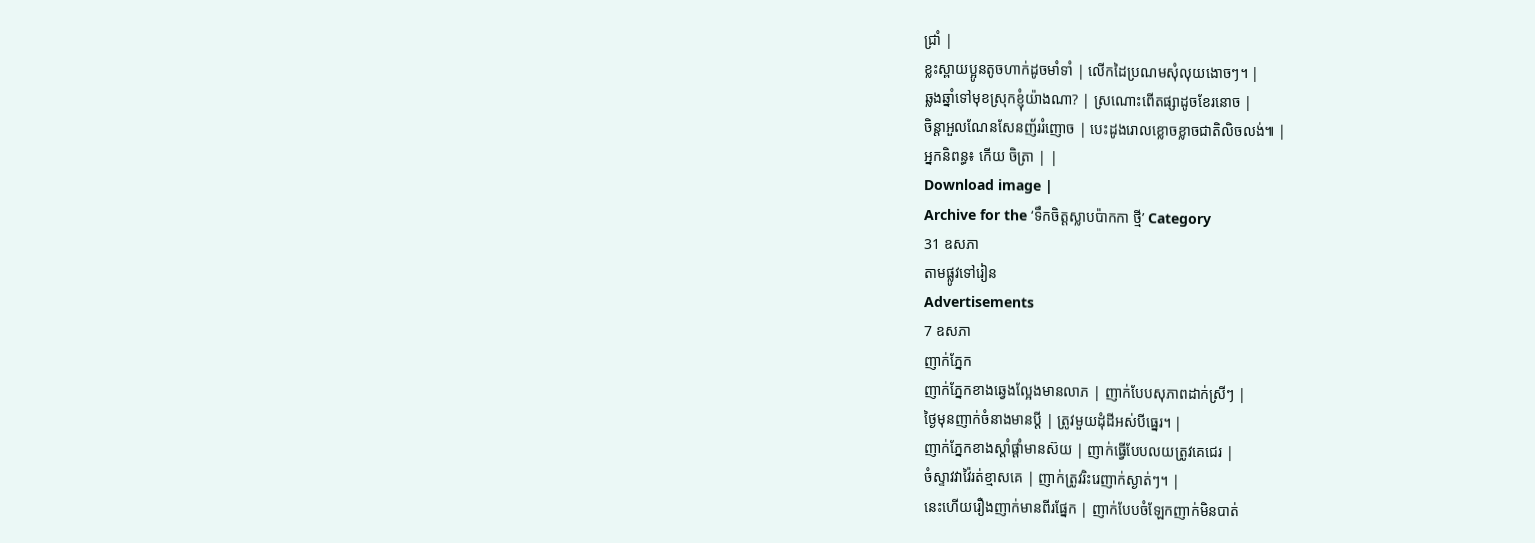ជ្រាំ |
ខ្លះស្ពាយប្អូនតូចហាក់ដូចមាំទាំ | លើកដៃប្រណមសុំលុយងោចៗ។ |
ឆ្លងឆ្នាំទៅមុខស្រុកខ្ញុំយ៉ាងណា? | ស្រណោះពើតផ្សាដូចខែរនោច |
ចិន្ដាអួលណែនសែនញ័ររំញោច | បេះដូងរោលខ្លោចខ្លាចជាតិលិចលង់៕ |
អ្នកនិពន្ធ៖ កើយ ចិត្រា | |
Download image |
Archive for the ‘ទឹកចិត្តស្លាបប៉ាកកា ថ្មី’ Category
31 ឧសភា
តាមផ្លូវទៅរៀន
Advertisements
7 ឧសភា
ញាក់ភ្នែក
ញាក់ភ្នែកខាងឆ្វេងល្អែងមានលាភ | ញាក់បែបសុភាពដាក់ស្រីៗ |
ថ្ងៃមុនញាក់ចំនាងមានប្ដី | ត្រូវមួយដុំដីអស់បីធ្នេរ។ |
ញាក់ភ្នែកខាងស្ដាំផ្ដាំមានស៊យ | ញាក់ធ្វើបែបលយត្រូវគេជេរ |
ចំស្ទាវវាវ៉ៃរត់ខ្មាសគេ | ញាក់ត្រូវរិះរេញាក់ស្ងាត់ៗ។ |
នេះហើយរឿងញាក់មានពីរផ្នែក | ញាក់បែបចំឡែកញាក់មិនបាត់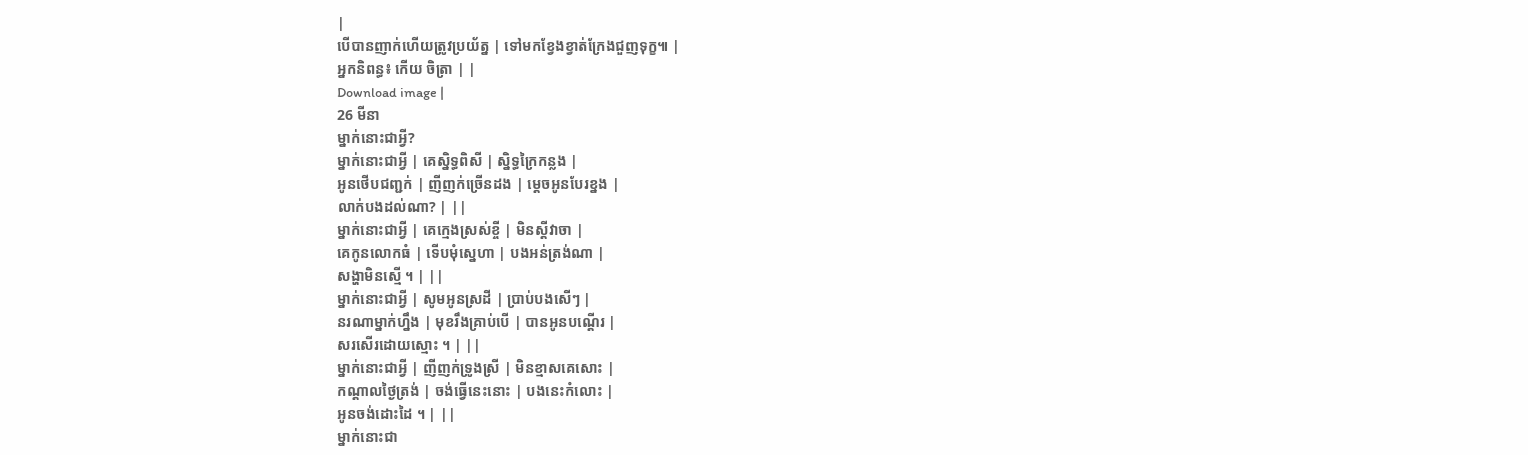|
បើបានញាក់ហើយត្រូវប្រយ័ត្ន | ទៅមកខ្វែងខ្វាត់ក្រែងជួញទុក្ខ៕ |
អ្នកនិពន្ធ៖ កើយ ចិត្រា | |
Download image |
26 មីនា
ម្នាក់នោះជាអ្វី?
ម្នាក់នោះជាអ្វី | គេស្និទ្ធពិសី | ស្និទ្ធក្រៃកន្លង |
អូនថើបជញ្ជក់ | ញីញក់ច្រើនដង | ម្ដេចអូនបែរខ្នង |
លាក់បងដល់ណា? | ||
ម្នាក់នោះជាអ្វី | គេក្មេងស្រស់ខ្ចី | មិនស្ដីវាចា |
គេកូនលោកធំ | ទើបមុំស្នេហា | បងអន់ត្រង់ណា |
សង្ហាមិនស្មើ ។ | ||
ម្នាក់នោះជាអ្វី | សូមអូនស្រដី | ប្រាប់បងសើៗ |
នរណាម្នាក់ហ្នឹង | មុខរឹងគ្រាប់បើ | បានអូនបណ្ដើរ |
សរសើរដោយស្មោះ ។ | ||
ម្នាក់នោះជាអ្វី | ញីញក់ទ្រូងស្រី | មិនខ្មាសគេសោះ |
កណ្ដាលថ្ងៃត្រង់ | ចង់ធ្វើនេះនោះ | បងនេះកំលោះ |
អូនចង់ដោះដៃ ។ | ||
ម្នាក់នោះជា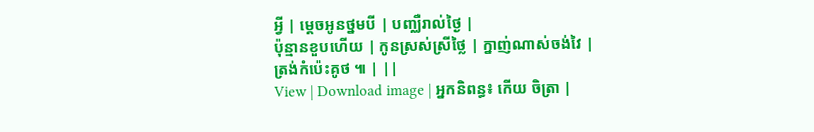អ្វី | ម្ដេចអូនថ្នមបី | បញ្ឈឺរាល់ថ្ងៃ |
ប៉ុន្មានខួបហើយ | កូនស្រស់ស្រីថ្លៃ | ក្នាញ់ណាស់ចង់វៃ |
ត្រង់កំប៉េះគូថ ៕ | ||
View | Download image | អ្នកនិពន្ធ៖ កើយ ចិត្រា |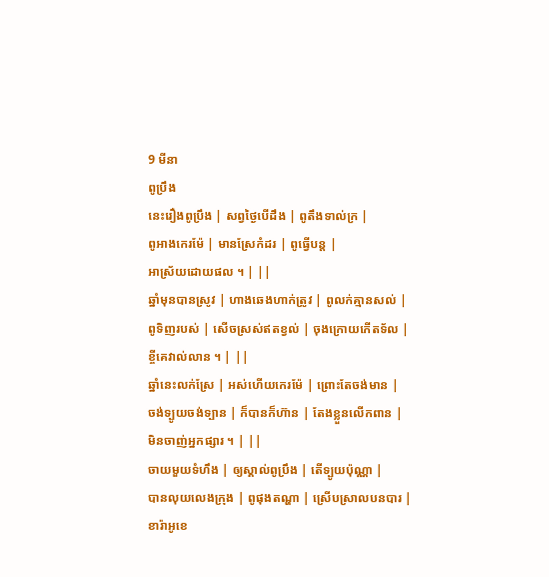9 មីនា
ពូប្រឹង
នេះរឿងពូប្រឹង | សព្វថ្ងៃបើដឹង | ពូតឹងទាល់ក្រ |
ពូអាងកេរម៉ែ | មានស្រែកំដរ | ពូធ្វើបន្ត |
អាស្រ័យដោយផល ។ | ||
ឆ្នាំមុនបានស្រូវ | ហាងឆេងហាក់ត្រូវ | ពូលក់គ្មានសល់ |
ពូទិញរបស់ | សើចស្រស់ឥតខ្វល់ | ចុងក្រោយកើតទ័ល |
ខ្ចីគេវាល់លាន ។ | ||
ឆ្នាំនេះលក់ស្រែ | អស់ហើយកេរម៉ែ | ព្រោះតែចង់មាន |
ចង់ទ្បូយចង់ទ្បាន | ក៏បានក៏ហ៊ាន | តែងខ្លួនលើកពាន |
មិនចាញ់អ្នកផ្សារ ។ | ||
ចាយមួយទំហឹង | ឲ្យស្គាល់ពូប្រឹង | តើទ្បូយប៉ុណ្ណា |
បានលុយលេងក្រុង | ពូផុងតណ្ហា | ស្រើបស្រាលបនបារ |
ខារ៉ាអូខេ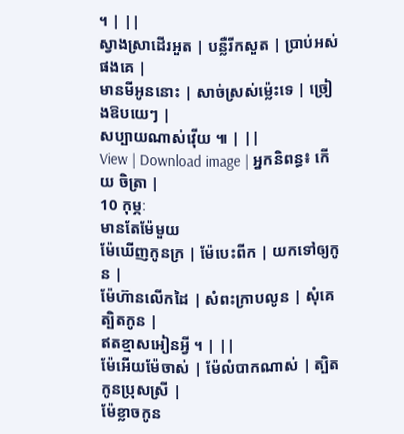។ | ||
ស្វាងស្រាដើរអួត | បន្លឺរីកសួត | ប្រាប់អស់ផងគេ |
មានមីអូននោះ | សាច់ស្រស់ម៉្លេះទេ | ច្រៀងឱបយេៗ |
សប្បាយណាស់វ៉ើយ ៕ | ||
View | Download image | អ្នកនិពន្ធ៖ កើយ ចិត្រា |
10 កុម្ភៈ
មានតែម៉ែមួយ
ម៉ែឃើញកូនក្រ | ម៉ែបេះពីក | យកទៅឲ្យកូន |
ម៉ែហ៊ានលើកដៃ | សំពះក្រាបលូន | សុំគេត្បិតកូន |
ឥតខ្មាសអៀនអ្វី ។ | ||
ម៉ែអើយម៉ែចាស់ | ម៉ែលំបាកណាស់ | ត្បិតកូនប្រុសស្រី |
ម៉ែខ្លាចកូន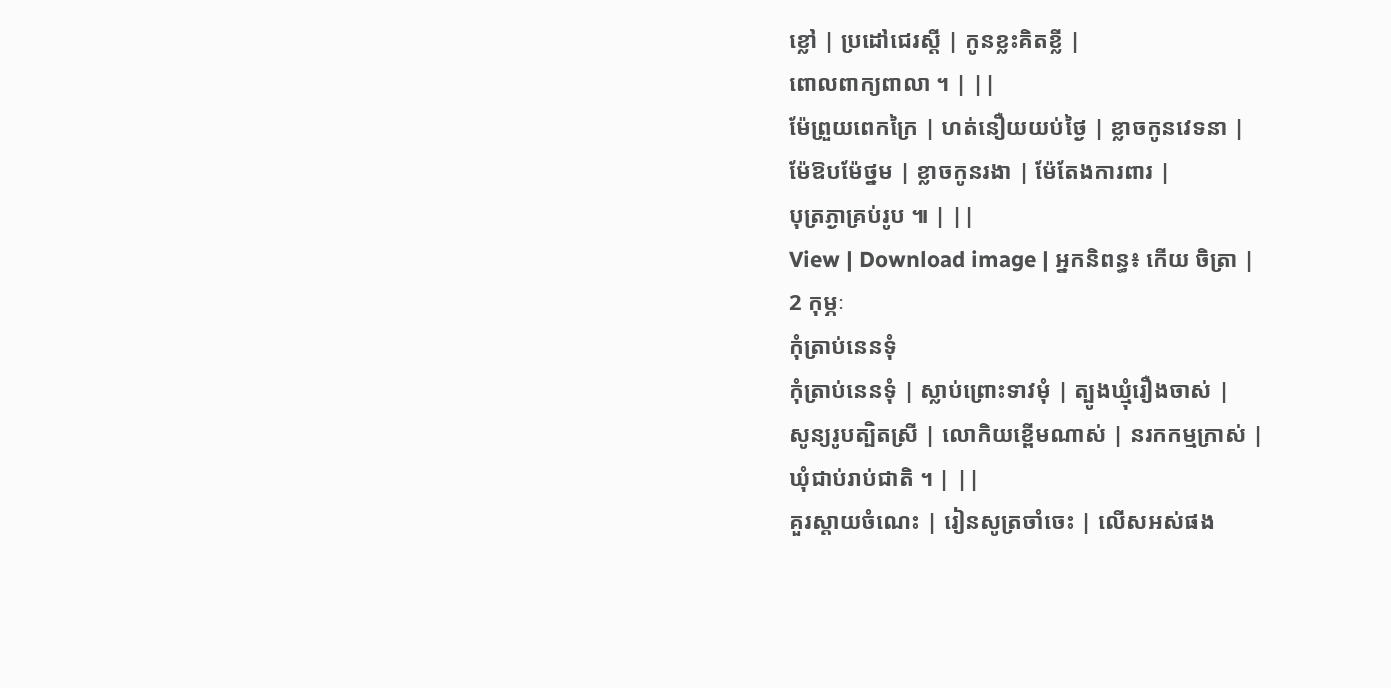ខ្លៅ | ប្រដៅជេរស្ដី | កូនខ្លះគិតខ្លី |
ពោលពាក្យពាលា ។ | ||
ម៉ែព្រួយពេកក្រៃ | ហត់នឿយយប់ថ្ងៃ | ខ្លាចកូនវេទនា |
ម៉ែឱបម៉ែថ្នម | ខ្លាចកូនរងា | ម៉ែតែងការពារ |
បុត្រភ្ងាគ្រប់រូប ៕ | ||
View | Download image | អ្នកនិពន្ធ៖ កើយ ចិត្រា |
2 កុម្ភៈ
កុំត្រាប់នេនទុំ
កុំត្រាប់នេនទុំ | ស្លាប់ព្រោះទាវមុំ | ត្បូងឃ្មុំរឿងចាស់ |
សូន្យរូបត្បិតស្រី | លោកិយខ្ពើមណាស់ | នរកកម្មក្រាស់ |
ឃុំជាប់រាប់ជាតិ ។ | ||
គួរស្ដាយចំណេះ | រៀនសូត្រចាំចេះ | លើសអស់ផង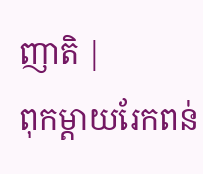ញាតិ |
ពុកម្ដាយរែកពន់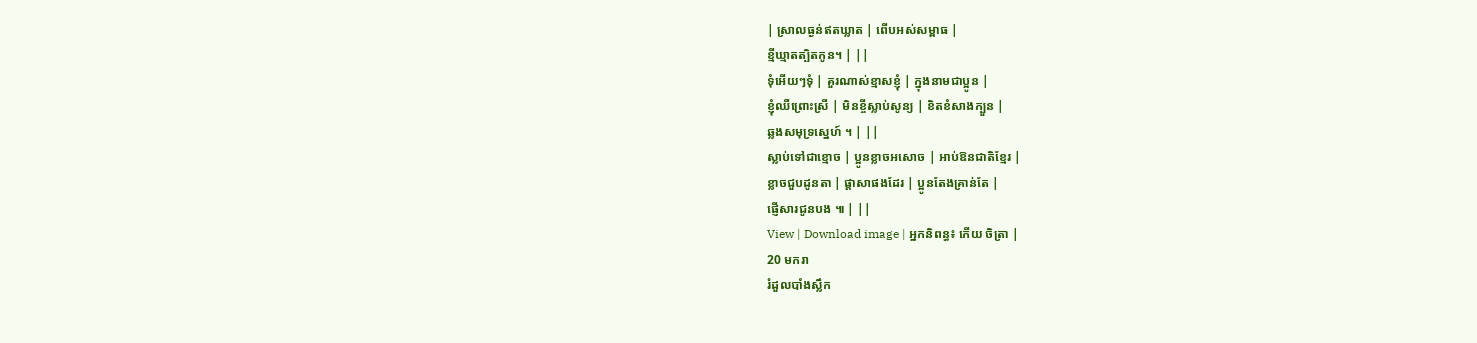| ស្រាលធ្ងន់ឥតឃ្លាត | ពើបអស់សម្ពាធ |
ខ្មីឃ្មាតត្បិតកូន។ | ||
ទុំអើយៗទុំ | គួរណាស់ខ្មាសខ្ញុំ | ក្នុងនាមជាប្អូន |
ខ្ញុំឈឺព្រោះស្រី | មិនខ្ចីស្លាប់សូន្យ | ខិតខំសាងក្បួន |
ឆ្លងសមុទ្រស្នេហ៍ ។ | ||
ស្លាប់ទៅជាខ្មោច | ប្អូនខ្លាចអសោច | អាប់ឱនជាតិខ្មែរ |
ខ្លាចជួបដូនតា | ផ្ដាសាផងដែរ | ប្អូនតែងគ្រាន់តែ |
ផ្ញើសារជូនបង ៕ | ||
View | Download image | អ្នកនិពន្ធ៖ កើយ ចិត្រា |
20 មករា
រំដួលបាំងស្លឹក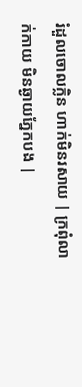រំដួលចោលក្លិន ហាក់មិនរសាយ | ក្រពុំលាក់កាយ មិនឆ្ងាយភ្នែកបង |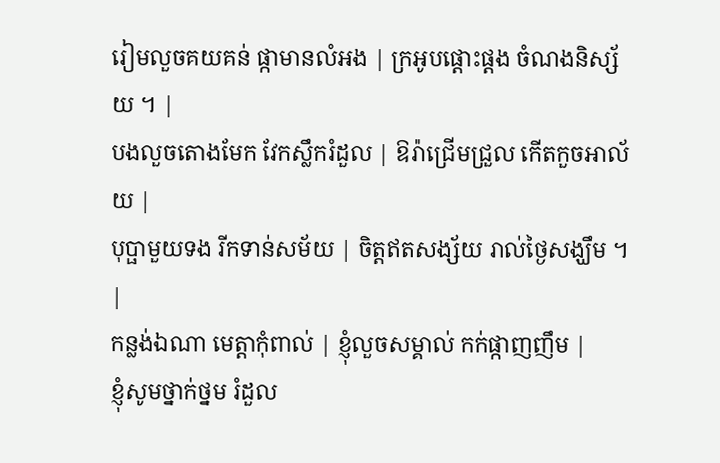រៀមលួចគយគន់ ផ្កាមានលំអង | ក្រអូបផ្ដោះផ្ដង ចំណងនិស្ស័យ ។ |
បងលួចតោងមែក វែកស្លឹករំដួល | ឱរ៉ាជ្រើមជ្រួល កើតកួចអាល័យ |
បុប្ផាមួយទង រីកទាន់សម័យ | ចិត្តឥតសង្ស័យ រាល់ថ្ងៃសង្ឃឹម ។ |
កន្លង់ឯណា មេត្តាកុំពាល់ | ខ្ញុំលួចសម្គាល់ កក់ផ្កាញញឹម |
ខ្ញុំសូមថ្នាក់ថ្នម រំដួល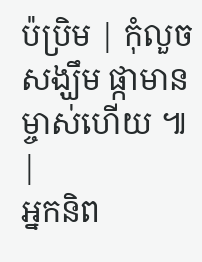ប៉ប្រិម | កុំលួចសង្ឃឹម ផ្កាមានម្ចាស់ហើយ ៕ |
អ្នកនិព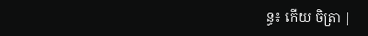ន្ធ៖ កើយ ចិត្រា |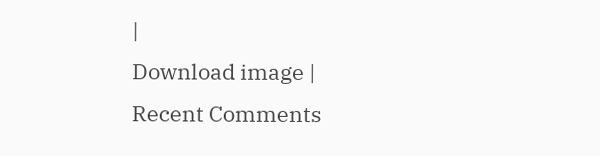|
Download image |
Recent Comments